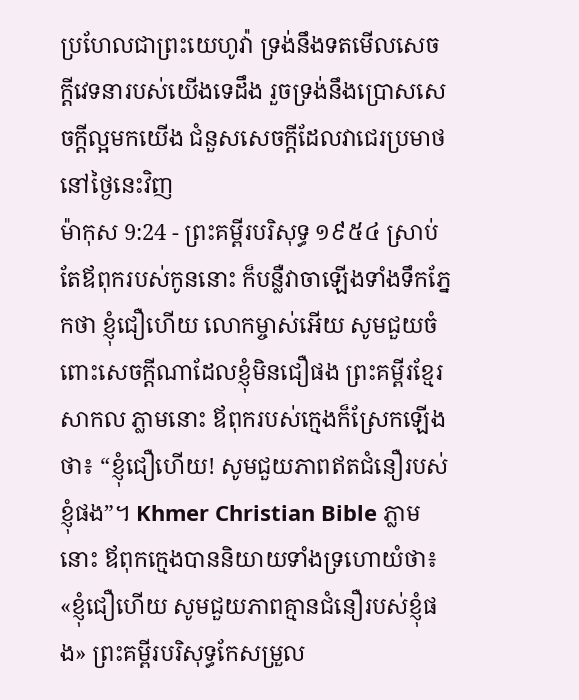ប្រហែលជាព្រះយេហូវ៉ា ទ្រង់នឹងទតមើលសេចក្ដីវេទនារបស់យើងទេដឹង រួចទ្រង់នឹងប្រោសសេចក្ដីល្អមកយើង ជំនួសសេចក្ដីដែលវាជេរប្រមាថនៅថ្ងៃនេះវិញ
ម៉ាកុស 9:24 - ព្រះគម្ពីរបរិសុទ្ធ ១៩៥៤ ស្រាប់តែឪពុករបស់កូននោះ ក៏បន្លឺវាចាឡើងទាំងទឹកភ្នែកថា ខ្ញុំជឿហើយ លោកម្ចាស់អើយ សូមជួយចំពោះសេចក្ដីណាដែលខ្ញុំមិនជឿផង ព្រះគម្ពីរខ្មែរសាកល ភ្លាមនោះ ឪពុករបស់ក្មេងក៏ស្រែកឡើងថា៖ “ខ្ញុំជឿហើយ! សូមជួយភាពឥតជំនឿរបស់ខ្ញុំផង”។ Khmer Christian Bible ភ្លាមនោះ ឪពុកក្មេងបាននិយាយទាំងទ្រហោយំថា៖ «ខ្ញុំជឿហើយ សូមជួយភាពគ្មានជំនឿរបស់ខ្ញុំផង» ព្រះគម្ពីរបរិសុទ្ធកែសម្រួល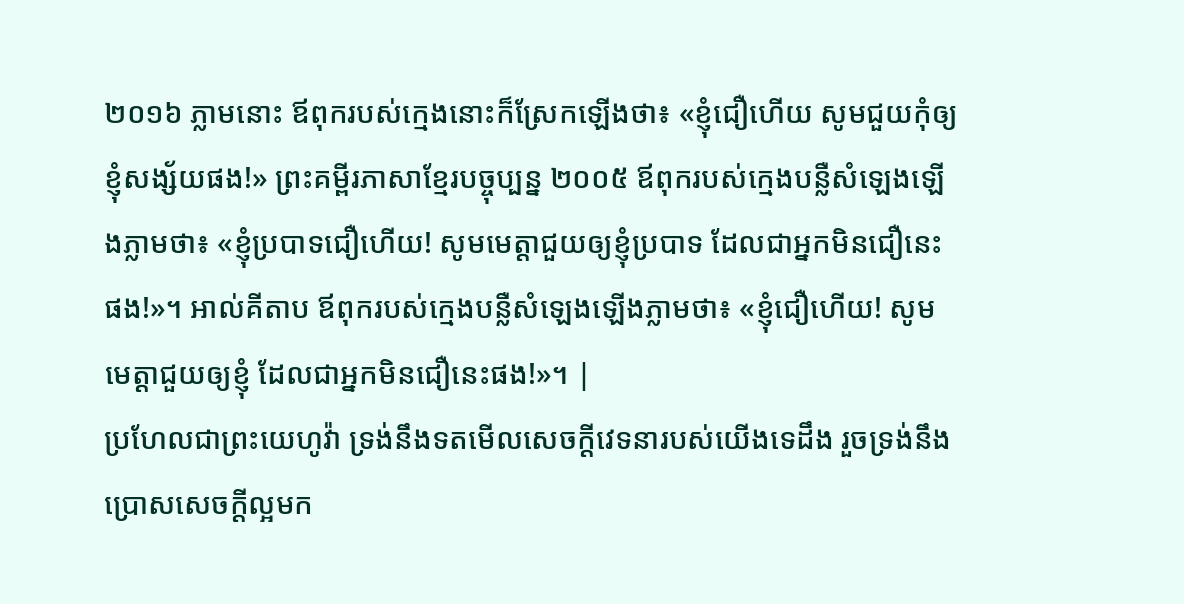២០១៦ ភ្លាមនោះ ឪពុករបស់ក្មេងនោះក៏ស្រែកឡើងថា៖ «ខ្ញុំជឿហើយ សូមជួយកុំឲ្យខ្ញុំសង្ស័យផង!» ព្រះគម្ពីរភាសាខ្មែរបច្ចុប្បន្ន ២០០៥ ឪពុករបស់ក្មេងបន្លឺសំឡេងឡើងភ្លាមថា៖ «ខ្ញុំប្របាទជឿហើយ! សូមមេត្តាជួយឲ្យខ្ញុំប្របាទ ដែលជាអ្នកមិនជឿនេះផង!»។ អាល់គីតាប ឪពុករបស់ក្មេងបន្លឺសំឡេងឡើងភ្លាមថា៖ «ខ្ញុំជឿហើយ! សូមមេត្ដាជួយឲ្យខ្ញុំ ដែលជាអ្នកមិនជឿនេះផង!»។ |
ប្រហែលជាព្រះយេហូវ៉ា ទ្រង់នឹងទតមើលសេចក្ដីវេទនារបស់យើងទេដឹង រួចទ្រង់នឹងប្រោសសេចក្ដីល្អមក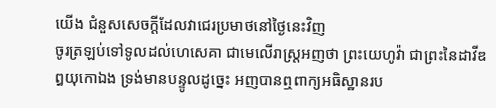យើង ជំនួសសេចក្ដីដែលវាជេរប្រមាថនៅថ្ងៃនេះវិញ
ចូរត្រឡប់ទៅទូលដល់ហេសេគា ជាមេលើរាស្ត្រអញថា ព្រះយេហូវ៉ា ជាព្រះនៃដាវីឌឰយុកោឯង ទ្រង់មានបន្ទូលដូច្នេះ អញបានឮពាក្យអធិស្ឋានរប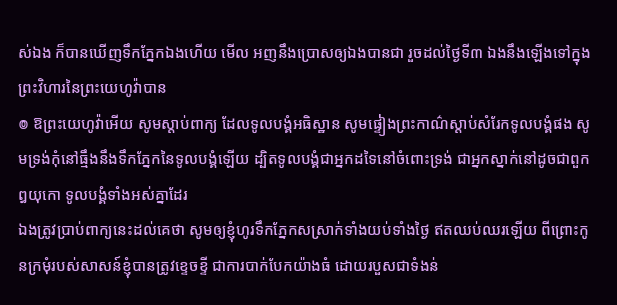ស់ឯង ក៏បានឃើញទឹកភ្នែកឯងហើយ មើល អញនឹងប្រោសឲ្យឯងបានជា រួចដល់ថ្ងៃទី៣ ឯងនឹងឡើងទៅក្នុងព្រះវិហារនៃព្រះយេហូវ៉ាបាន
៙ ឱព្រះយេហូវ៉ាអើយ សូមស្តាប់ពាក្យ ដែលទូលបង្គំអធិស្ឋាន សូមផ្ទៀងព្រះកាណ៌ស្តាប់សំរែកទូលបង្គំផង សូមទ្រង់កុំនៅធ្មឹងនឹងទឹកភ្នែកនៃទូលបង្គំឡើយ ដ្បិតទូលបង្គំជាអ្នកដទៃនៅចំពោះទ្រង់ ជាអ្នកស្នាក់នៅដូចជាពួកឰយុកោ ទូលបង្គំទាំងអស់គ្នាដែរ
ឯងត្រូវប្រាប់ពាក្យនេះដល់គេថា សូមឲ្យខ្ញុំហូរទឹកភ្នែកសស្រាក់ទាំងយប់ទាំងថ្ងៃ ឥតឈប់ឈរឡើយ ពីព្រោះកូនក្រមុំរបស់សាសន៍ខ្ញុំបានត្រូវខ្ទេចខ្ទី ជាការបាក់បែកយ៉ាងធំ ដោយរបួសជាទំងន់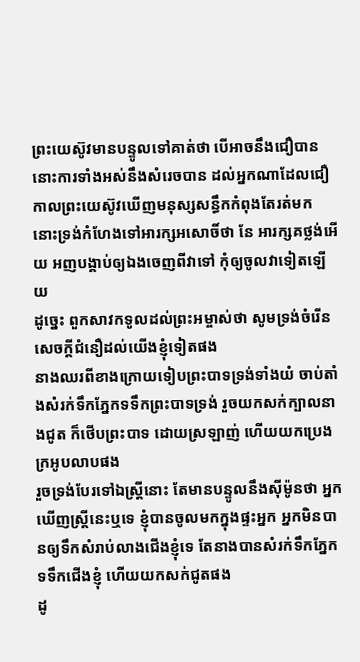ព្រះយេស៊ូវមានបន្ទូលទៅគាត់ថា បើអាចនឹងជឿបាន នោះការទាំងអស់នឹងសំរេចបាន ដល់អ្នកណាដែលជឿ
កាលព្រះយេស៊ូវឃើញមនុស្សសន្ធឹកកំពុងតែរត់មក នោះទ្រង់កំហែងទៅអារក្សអសោចិ៍ថា នែ អារក្សគថ្លង់អើយ អញបង្គាប់ឲ្យឯងចេញពីវាទៅ កុំឲ្យចូលវាទៀតឡើយ
ដូច្នេះ ពួកសាវកទូលដល់ព្រះអម្ចាស់ថា សូមទ្រង់ចំរើនសេចក្ដីជំនឿដល់យើងខ្ញុំទៀតផង
នាងឈរពីខាងក្រោយទៀបព្រះបាទទ្រង់ទាំងយំ ចាប់តាំងសំរក់ទឹកភ្នែកទទឹកព្រះបាទទ្រង់ រួចយកសក់ក្បាលនាងជូត ក៏ថើបព្រះបាទ ដោយស្រឡាញ់ ហើយយកប្រេងក្រអូបលាបផង
រួចទ្រង់បែរទៅឯស្ត្រីនោះ តែមានបន្ទូលនឹងស៊ីម៉ូនថា អ្នកឃើញស្ត្រីនេះឬទេ ខ្ញុំបានចូលមកក្នុងផ្ទះអ្នក អ្នកមិនបានឲ្យទឹកសំរាប់លាងជើងខ្ញុំទេ តែនាងបានសំរក់ទឹកភ្នែកទទឹកជើងខ្ញុំ ហើយយកសក់ជូតផង
ដូ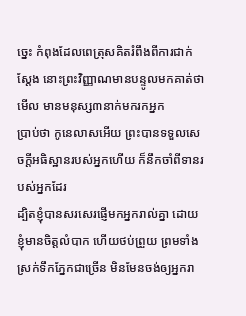ច្នេះ កំពុងដែលពេត្រុសគិតរំពឹងពីការជាក់ស្តែង នោះព្រះវិញ្ញាណមានបន្ទូលមកគាត់ថា មើល មានមនុស្ស៣នាក់មករកអ្នក
ប្រាប់ថា កូនេលាសអើយ ព្រះបានទទួលសេចក្ដីអធិស្ឋានរបស់អ្នកហើយ ក៏នឹកចាំពីទានរបស់អ្នកដែរ
ដ្បិតខ្ញុំបានសរសេរផ្ញើមកអ្នករាល់គ្នា ដោយខ្ញុំមានចិត្តលំបាក ហើយថប់ព្រួយ ព្រមទាំងស្រក់ទឹកភ្នែកជាច្រើន មិនមែនចង់ឲ្យអ្នករា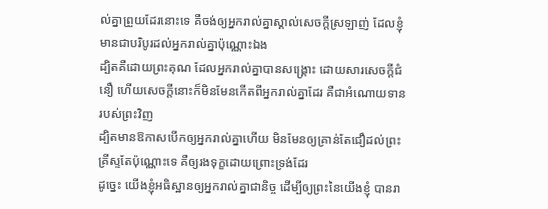ល់គ្នាព្រួយដែរនោះទេ គឺចង់ឲ្យអ្នករាល់គ្នាស្គាល់សេចក្ដីស្រឡាញ់ ដែលខ្ញុំមានជាបរិបូរដល់អ្នករាល់គ្នាប៉ុណ្ណោះឯង
ដ្បិតគឺដោយព្រះគុណ ដែលអ្នករាល់គ្នាបានសង្គ្រោះ ដោយសារសេចក្ដីជំនឿ ហើយសេចក្ដីនោះក៏មិនមែនកើតពីអ្នករាល់គ្នាដែរ គឺជាអំណោយទានរបស់ព្រះវិញ
ដ្បិតមានឱកាសបើកឲ្យអ្នករាល់គ្នាហើយ មិនមែនឲ្យគ្រាន់តែជឿដល់ព្រះគ្រីស្ទតែប៉ុណ្ណោះទេ គឺឲ្យរងទុក្ខដោយព្រោះទ្រង់ដែរ
ដូច្នេះ យើងខ្ញុំអធិស្ឋានឲ្យអ្នករាល់គ្នាជានិច្ច ដើម្បីឲ្យព្រះនៃយើងខ្ញុំ បានរា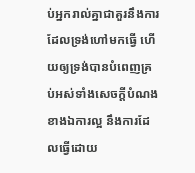ប់អ្នករាល់គ្នាជាគួរនឹងការ ដែលទ្រង់ហៅមកធ្វើ ហើយឲ្យទ្រង់បានបំពេញគ្រប់អស់ទាំងសេចក្ដីបំណងខាងឯការល្អ នឹងការដែលធ្វើដោយ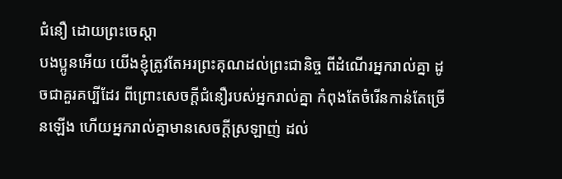ជំនឿ ដោយព្រះចេស្តា
បងប្អូនអើយ យើងខ្ញុំត្រូវតែអរព្រះគុណដល់ព្រះជានិច្ច ពីដំណើរអ្នករាល់គ្នា ដូចជាគួរគប្បីដែរ ពីព្រោះសេចក្ដីជំនឿរបស់អ្នករាល់គ្នា កំពុងតែចំរើនកាន់តែច្រើនឡើង ហើយអ្នករាល់គ្នាមានសេចក្ដីស្រឡាញ់ ដល់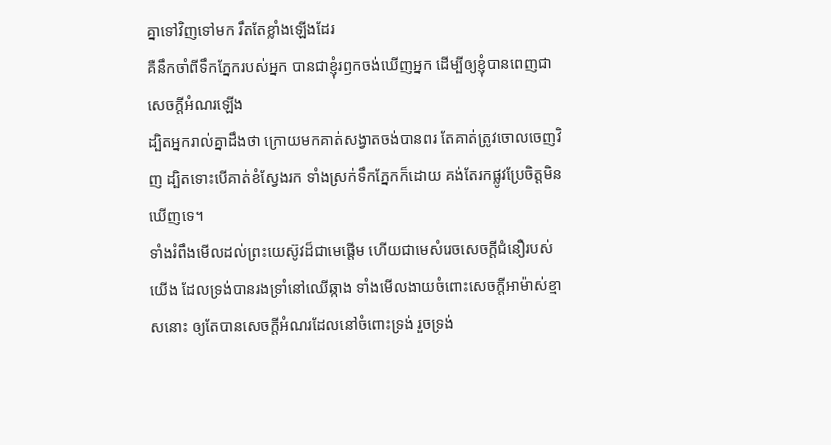គ្នាទៅវិញទៅមក រឹតតែខ្លាំងឡើងដែរ
គឺនឹកចាំពីទឹកភ្នែករបស់អ្នក បានជាខ្ញុំរឭកចង់ឃើញអ្នក ដើម្បីឲ្យខ្ញុំបានពេញជាសេចក្ដីអំណរឡើង
ដ្បិតអ្នករាល់គ្នាដឹងថា ក្រោយមកគាត់សង្វាតចង់បានពរ តែគាត់ត្រូវចោលចេញវិញ ដ្បិតទោះបើគាត់ខំស្វែងរក ទាំងស្រក់ទឹកភ្នែកក៏ដោយ គង់តែរកផ្លូវប្រែចិត្តមិនឃើញទេ។
ទាំងរំពឹងមើលដល់ព្រះយេស៊ូវដ៏ជាមេផ្តើម ហើយជាមេសំរេចសេចក្ដីជំនឿរបស់យើង ដែលទ្រង់បានរងទ្រាំនៅឈើឆ្កាង ទាំងមើលងាយចំពោះសេចក្ដីអាម៉ាស់ខ្មាសនោះ ឲ្យតែបានសេចក្ដីអំណរដែលនៅចំពោះទ្រង់ រួចទ្រង់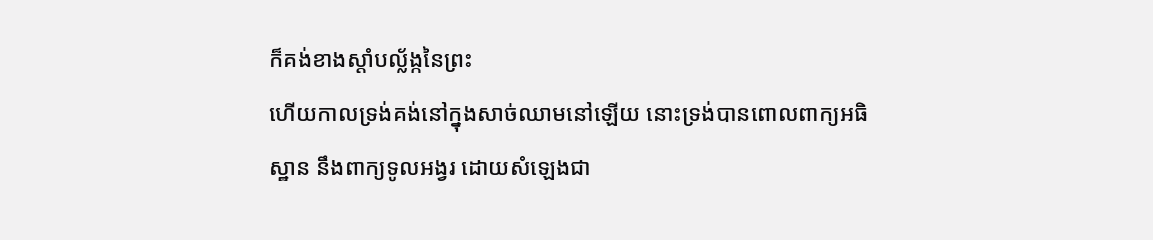ក៏គង់ខាងស្តាំបល្ល័ង្កនៃព្រះ
ហើយកាលទ្រង់គង់នៅក្នុងសាច់ឈាមនៅឡើយ នោះទ្រង់បានពោលពាក្យអធិស្ឋាន នឹងពាក្យទូលអង្វរ ដោយសំឡេងជា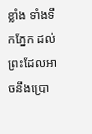ខ្លាំង ទាំងទឹកភ្នែក ដល់ព្រះដែលអាចនឹងប្រោ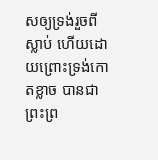សឲ្យទ្រង់រួចពីស្លាប់ ហើយដោយព្រោះទ្រង់កោតខ្លាច បានជាព្រះព្រ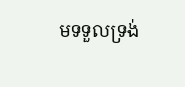មទទួលទ្រង់